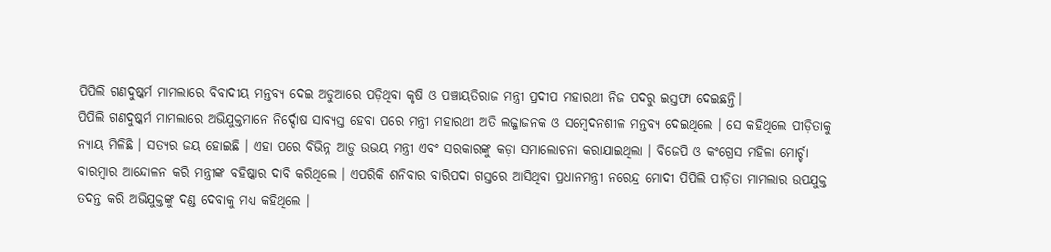ପିପିଲି ଗଣଦୁଷ୍କର୍ମ ମାମଲାରେ ବିବାଦୀୟ ମନ୍ତବ୍ୟ ଦେଇ ଅଡୁଆରେ ପଡ଼ିଥିବା କୃଷି ଓ ପଞ୍ଚାୟତିରାଜ ମନ୍ତ୍ରୀ ପ୍ରଦୀପ ମହାରଥୀ ନିଜ ପଦରୁ ଇସ୍ତଫା ଦେଇଛନ୍ତି।
ପିପିଲି ଗଣଦୁଷ୍କର୍ମ ମାମଲାରେ ଅଭିଯୁକ୍ତମାନେ ନିର୍ଦ୍ଦୋଷ ସାବ୍ୟସ୍ତ ହେବା ପରେ ମନ୍ତ୍ରୀ ମହାରଥୀ ଅତି ଲଜ୍ଜାଜନକ ଓ ସମ୍ବେଦନଶୀଳ ମନ୍ତବ୍ୟ ଦେଇଥିଲେ । ସେ କହିଥିଲେ ପୀଡ଼ିତାକୁ ନ୍ୟାୟ ମିଳିଛି । ସତ୍ୟର ଜୟ ହୋଇଛି । ଏହା ପରେ ବିଭିନ୍ନ ଆଡ଼ୁ ଉଭୟ ମନ୍ତ୍ରୀ ଏବଂ ସରକାରଙ୍କୁ କଡ଼ା ସମାଲୋଚନା କରାଯାଇଥିଲା । ବିଜେପି ଓ କଂଗ୍ରେସ ମହିଳା ମୋର୍ଚ୍ଚା ବାରମ୍ବାର ଆନ୍ଦୋଳନ କରି ମନ୍ତ୍ରୀଙ୍କ ବହିଷ୍କାର ଦାବି କରିଥିଲେ । ଏପରିକି ଶନିବାର ବାରିପଦା ଗସ୍ତରେ ଆସିଥିବା ପ୍ରଧାନମନ୍ତ୍ରୀ ନରେନ୍ଦ୍ର ମୋଦୀ ପିପିଲି ପୀଡ଼ିତା ମାମଲାର ଉପଯୁକ୍ତ ତଦନ୍ତ କରି ଅଭିଯୁକ୍ତଙ୍କୁ ଦଣ୍ଡ ଦେବାକୁ ମଧ୍ୟ କହିଥିଲେ ।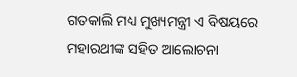ଗତକାଲି ମଧ୍ୟ ମୁଖ୍ୟମନ୍ତ୍ରୀ ଏ ବିଷୟରେ ମହାରଥୀଙ୍କ ସହିତ ଆଲୋଚନା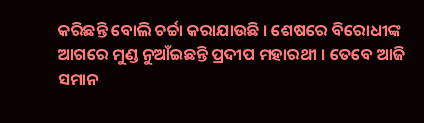କରିଛନ୍ତି ବୋଲି ଚର୍ଚ୍ଚା କରାଯାଉଛି । ଶେଷରେ ବିରୋଧୀଙ୍କ ଆଗରେ ମୁଣ୍ଡ ନୁଆଁଇଛନ୍ତି ପ୍ରଦୀପ ମହାରଥୀ । ତେବେ ଆଜି ସମାନ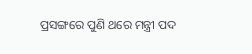ପ୍ରସଙ୍ଗରେ ପୁଣି ଥରେ ମନ୍ତ୍ରୀ ପଦ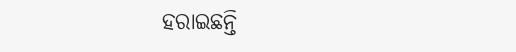ହରାଇଛନ୍ତି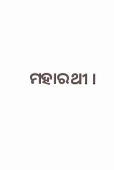ମହାରଥୀ ।